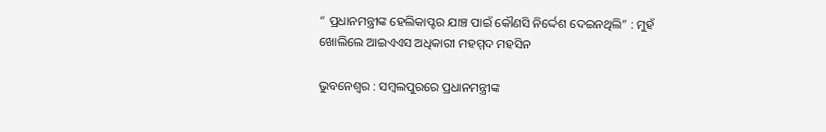“ ପ୍ରଧାନମନ୍ତ୍ରୀଙ୍କ ହେଲିକାପ୍ଟର ଯାଞ୍ଚ ପାଇଁ କୌଣସି ନିର୍ଦ୍ଦେଶ ଦେଇନଥିଲି” : ମୁହଁ ଖୋଲିଲେ ଆଇଏଏସ ଅଧିକାରୀ ମହମ୍ମଦ ମହସିନ

ଭୁବନେଶ୍ୱର : ସମ୍ବଲପୁରରେ ପ୍ରଧାନମନ୍ତ୍ରୀଙ୍କ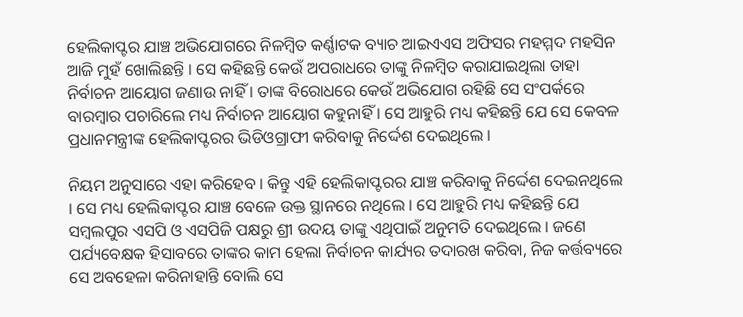ହେଲିକାପ୍ଟର ଯାଞ୍ଚ ଅଭିଯୋଗରେ ନିଳମ୍ବିତ କର୍ଣ୍ଣାଟକ ବ୍ୟାଚ ଆଇଏଏସ ଅଫିସର ମହମ୍ମଦ ମହସିନ ଆଜି ମୁହଁ ଖୋଲିଛନ୍ତି । ସେ କହିଛନ୍ତି କେଉଁ ଅପରାଧରେ ତାଙ୍କୁ ନିଳମ୍ବିତ କରାଯାଇଥିଲା ତାହା ନିର୍ବାଚନ ଆୟୋଗ ଜଣାଉ ନାହିଁ । ତାଙ୍କ ବିରୋଧରେ କେଉଁ ଅଭିଯୋଗ ରହିଛି ସେ ସଂପର୍କରେ ବାରମ୍ବାର ପଚାରିଲେ ମଧ୍ୟ ନିର୍ବାଚନ ଆୟୋଗ କହୁନାହିଁ । ସେ ଆହୁରି ମଧ୍ୟ କହିଛନ୍ତି ଯେ ସେ କେବଳ ପ୍ରଧାନମନ୍ତ୍ରୀଙ୍କ ହେଲିକାପ୍ଟରର ଭିଡିଓଗ୍ରାଫୀ କରିବାକୁ ନିର୍ଦ୍ଦେଶ ଦେଇଥିଲେ ।

ନିୟମ ଅନୁସାରେ ଏହା କରିହେବ । କିନ୍ତୁ ଏହି ହେଲିକାପ୍ଟରର ଯାଞ୍ଚ କରିବାକୁ ନିର୍ଦ୍ଦେଶ ଦେଇନଥିଲେ । ସେ ମଧ୍ୟ ହେଲିକାପ୍ଟର ଯାଞ୍ଚ ବେଳେ ଉକ୍ତ ସ୍ଥାନରେ ନଥିଲେ । ସେ ଆହୁରି ମଧ୍ୟ କହିଛନ୍ତି ଯେ ସମ୍ବଲପୁର ଏସପି ଓ ଏସପିଜି ପକ୍ଷରୁ ଶ୍ରୀ ଉଦୟ ତାଙ୍କୁ ଏଥିପାଇଁ ଅନୁମତି ଦେଇଥିଲେ । ଜଣେ ପର୍ଯ୍ୟବେକ୍ଷକ ହିସାବରେ ତାଙ୍କର କାମ ହେଲା ନିର୍ବାଚନ କାର୍ଯ୍ୟର ତଦାରଖ କରିବା, ନିଜ କର୍ତ୍ତବ୍ୟରେ ସେ ଅବହେଳା କରିନାହାନ୍ତି ବୋଲି ସେ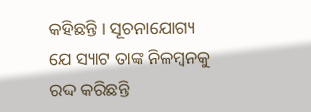କହିଛନ୍ତି । ସୂଚନାଯୋଗ୍ୟ ଯେ ସ୍ୟାଟ ତାଙ୍କ ନିଳମ୍ବନକୁ ରଦ୍ଦ କରିଛନ୍ତି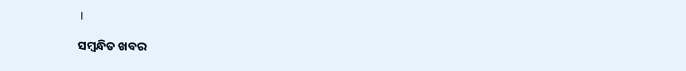।

ସମ୍ବନ୍ଧିତ ଖବର